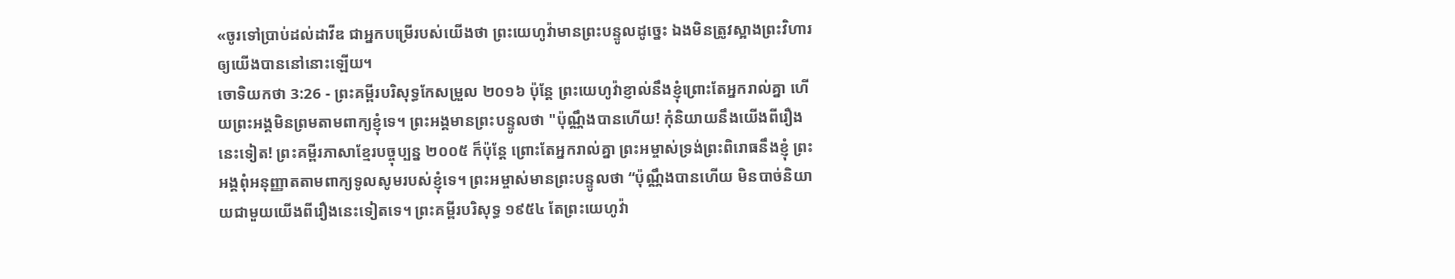«ចូរទៅប្រាប់ដល់ដាវីឌ ជាអ្នកបម្រើរបស់យើងថា ព្រះយេហូវ៉ាមានព្រះបន្ទូលដូច្នេះ ឯងមិនត្រូវស្អាងព្រះវិហារឲ្យយើងបាននៅនោះឡើយ។
ចោទិយកថា 3:26 - ព្រះគម្ពីរបរិសុទ្ធកែសម្រួល ២០១៦ ប៉ុន្ដែ ព្រះយេហូវ៉ាខ្ញាល់នឹងខ្ញុំព្រោះតែអ្នករាល់គ្នា ហើយព្រះអង្គមិនព្រមតាមពាក្យខ្ញុំទេ។ ព្រះអង្គមានព្រះបន្ទូលថា "ប៉ុណ្ណឹងបានហើយ! កុំនិយាយនឹងយើងពីរឿងនេះទៀត! ព្រះគម្ពីរភាសាខ្មែរបច្ចុប្បន្ន ២០០៥ ក៏ប៉ុន្តែ ព្រោះតែអ្នករាល់គ្នា ព្រះអម្ចាស់ទ្រង់ព្រះពិរោធនឹងខ្ញុំ ព្រះអង្គពុំអនុញ្ញាតតាមពាក្យទូលសូមរបស់ខ្ញុំទេ។ ព្រះអម្ចាស់មានព្រះបន្ទូលថា “ប៉ុណ្ណឹងបានហើយ មិនបាច់និយាយជាមួយយើងពីរឿងនេះទៀតទេ។ ព្រះគម្ពីរបរិសុទ្ធ ១៩៥៤ តែព្រះយេហូវ៉ា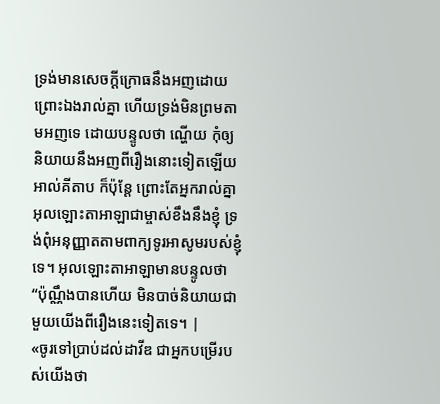ទ្រង់មានសេចក្ដីក្រោធនឹងអញដោយព្រោះឯងរាល់គ្នា ហើយទ្រង់មិនព្រមតាមអញទេ ដោយបន្ទូលថា ណ្ហើយ កុំឲ្យនិយាយនឹងអញពីរឿងនោះទៀតឡើយ អាល់គីតាប ក៏ប៉ុន្តែ ព្រោះតែអ្នករាល់គ្នា អុលឡោះតាអាឡាជាម្ចាស់ខឹងនឹងខ្ញុំ ទ្រង់ពុំអនុញ្ញាតតាមពាក្យទូរអាសូមរបស់ខ្ញុំទេ។ អុលឡោះតាអាឡាមានបន្ទូលថា “ប៉ុណ្ណឹងបានហើយ មិនបាច់និយាយជាមួយយើងពីរឿងនេះទៀតទេ។ |
«ចូរទៅប្រាប់ដល់ដាវីឌ ជាអ្នកបម្រើរបស់យើងថា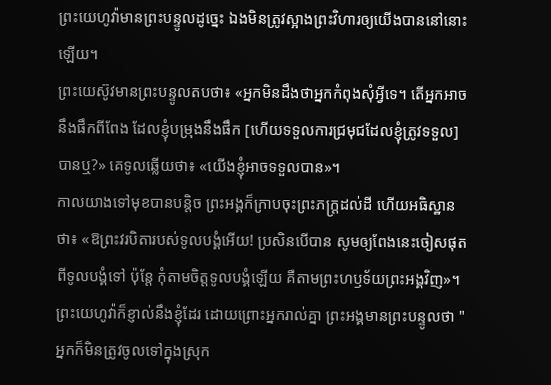ព្រះយេហូវ៉ាមានព្រះបន្ទូលដូច្នេះ ឯងមិនត្រូវស្អាងព្រះវិហារឲ្យយើងបាននៅនោះឡើយ។
ព្រះយេស៊ូវមានព្រះបន្ទូលតបថា៖ «អ្នកមិនដឹងថាអ្នកកំពុងសុំអ្វីទេ។ តើអ្នកអាចនឹងផឹកពីពែង ដែលខ្ញុំបម្រុងនឹងផឹក [ហើយទទួលការជ្រមុជដែលខ្ញុំត្រូវទទួល]បានឬ?» គេទូលឆ្លើយថា៖ «យើងខ្ញុំអាចទទួលបាន»។
កាលយាងទៅមុខបានបន្តិច ព្រះអង្គក៏ក្រាបចុះព្រះភក្ត្រដល់ដី ហើយអធិស្ឋានថា៖ «ឱព្រះវរបិតារបស់ទូលបង្គំអើយ! ប្រសិនបើបាន សូមឲ្យពែងនេះចៀសផុតពីទូលបង្គំទៅ ប៉ុន្តែ កុំតាមចិត្តទូលបង្គំឡើយ គឺតាមព្រះហឫទ័យព្រះអង្គវិញ»។
ព្រះយេហូវ៉ាក៏ខ្ញាល់នឹងខ្ញុំដែរ ដោយព្រោះអ្នករាល់គ្នា ព្រះអង្គមានព្រះបន្ទូលថា "អ្នកក៏មិនត្រូវចូលទៅក្នុងស្រុក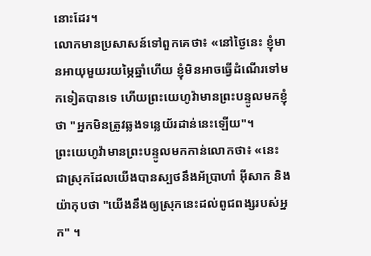នោះដែរ។
លោកមានប្រសាសន៍ទៅពួកគេថា៖ «នៅថ្ងៃនេះ ខ្ញុំមានអាយុមួយរយម្ភៃឆ្នាំហើយ ខ្ញុំមិនអាចធ្វើដំណើរទៅមកទៀតបានទេ ហើយព្រះយេហូវ៉ាមានព្រះបន្ទូលមកខ្ញុំថា "អ្នកមិនត្រូវឆ្លងទន្លេយ័រដាន់នេះឡើយ"។
ព្រះយេហូវ៉ាមានព្រះបន្ទូលមកកាន់លោកថា៖ «នេះជាស្រុកដែលយើងបានស្បថនឹងអ័ប្រាហាំ អ៊ីសាក និងយ៉ាកុបថា "យើងនឹងឲ្យស្រុកនេះដល់ពូជពង្សរបស់អ្នក" ។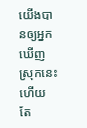យើងបានឲ្យអ្នកឃើញស្រុកនេះហើយ តែ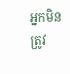អ្នកមិនត្រូវ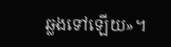ឆ្លងទៅឡើយ»។